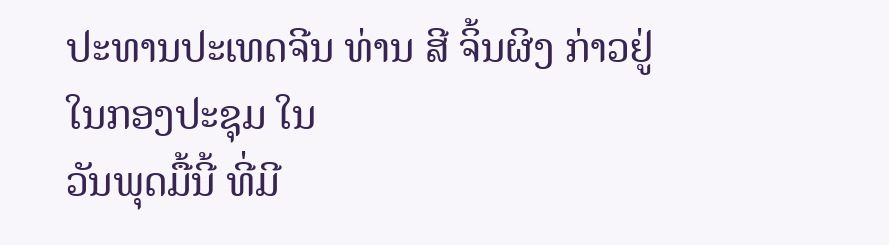ປະທານປະເທດຈີນ ທ່ານ ສີ ຈິ້ນຜິງ ກ່າວຢູ່ໃນກອງປະຊຸມ ໃນ
ວັນພຸດມື້ນີ້ ທີ່ມີ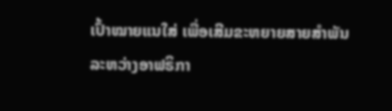ເປົ້າໝາຍແນໃສ່ ເພື່ອເສີມຂະຫຍາຍສາຍສຳພັນ
ລະຫວ່າງອາຟຣິກາ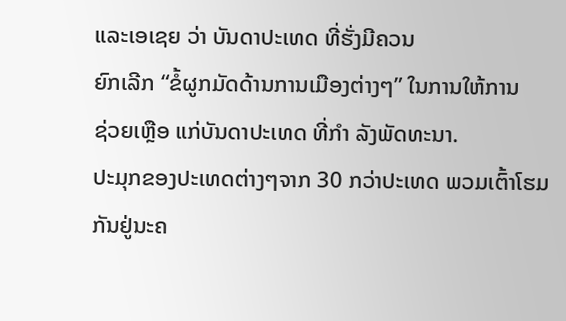ແລະເອເຊຍ ວ່າ ບັນດາປະເທດ ທີ່ຮັ່ງມີຄວນ
ຍົກເລີກ “ຂໍ້ຜູກມັດດ້ານການເມືອງຕ່າງໆ” ໃນການໃຫ້ການ
ຊ່ວຍເຫຼືອ ແກ່ບັນດາປະເທດ ທີ່ກຳ ລັງພັດທະນາ.
ປະມຸກຂອງປະເທດຕ່າງໆຈາກ 30 ກວ່າປະເທດ ພວມເຕົ້າໂຮມ
ກັນຢູ່ນະຄ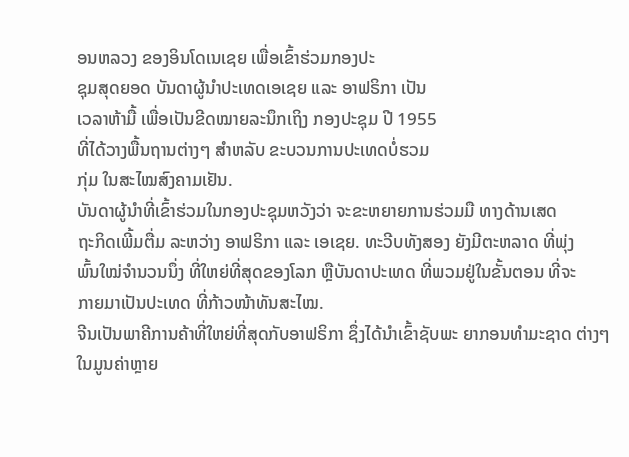ອນຫລວງ ຂອງອິນໂດເນເຊຍ ເພື່ອເຂົ້າຮ່ວມກອງປະ
ຊຸມສຸດຍອດ ບັນດາຜູ້ນຳປະເທດເອເຊຍ ແລະ ອາຟຣິກາ ເປັນ
ເວລາຫ້າມື້ ເພື່ອເປັນຂີດໝາຍລະນຶກເຖິງ ກອງປະຊຸມ ປີ 1955
ທີ່ໄດ້ວາງພື້ນຖານຕ່າງໆ ສຳຫລັບ ຂະບວນການປະເທດບໍ່ຮວມ
ກຸ່ມ ໃນສະໄໝສົງຄາມເຢັນ.
ບັນດາຜູ້ນຳທີ່ເຂົ້າຮ່ວມໃນກອງປະຊຸມຫວັງວ່າ ຈະຂະຫຍາຍການຮ່ວມມື ທາງດ້ານເສດ
ຖະກິດເພີ້ມຕື່ມ ລະຫວ່າງ ອາຟຣິກາ ແລະ ເອເຊຍ. ທະວີບທັງສອງ ຍັງມີຕະຫລາດ ທີ່ພຸ່ງ
ພົ້ນໃໝ່ຈຳນວນນຶ່ງ ທີ່ໃຫຍ່ທີ່ສຸດຂອງໂລກ ຫຼືບັນດາປະເທດ ທີ່ພວມຢູ່ໃນຂັ້ນຕອນ ທີ່ຈະ
ກາຍມາເປັນປະເທດ ທີ່ກ້າວໜ້າທັນສະໄໝ.
ຈີນເປັນພາຄີການຄ້າທີ່ໃຫຍ່ທີ່ສຸດກັບອາຟຣິກາ ຊຶ່ງໄດ້ນຳເຂົ້າຊັບພະ ຍາກອນທຳມະຊາດ ຕ່າງໆ ໃນມູນຄ່າຫຼາຍ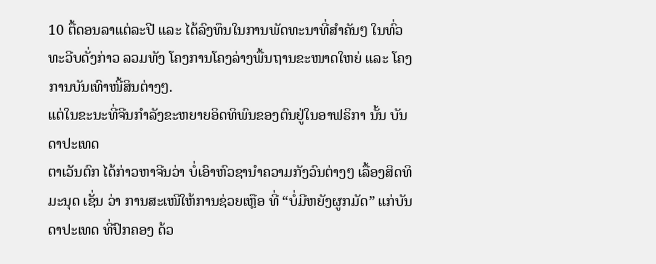10 ຕື້ດອນລາແຕ່ລະປີ ແລະ ໄດ້ລົງທຶນໃນການພັດທະນາທີ່ສຳຄັນໆ ໃນທົ່ວທະວີບດັ່ງກ່າວ ລວມທັງ ໂຄງການໂຄງລ່າງພື້ນຖານຂະໜາດໃຫຍ່ ແລະ ໂຄງການບັນເທົາໜີ້ສິນຕ່າງໆ.
ແຕ່ໃນຂະນະທີ່ຈີນກຳລັງຂະຫຍາຍອິດທິພົນຂອງຕົນຢູ່ໃນອາຟຣິກາ ນັ້ນ ບັນດາປະເທດ
ຕາເວັນຕົກ ໄດ້ກ່າວຫາຈີນວ່າ ບໍ່ເອົາຫົວຊານຳຄວາມກັງວົນຕ່າງໆ ເລື້ອງສິດທິມະນຸດ ເຊັ່ນ ວ່າ ການສະເໜີໃຫ້ການຊ່ວຍເຫຼືອ ທີ່ “ບໍ່ມີຫຍັງຜູກມັດ” ແກ່ບັນດາປະເທດ ທີ່ປົກຄອງ ດ້ວ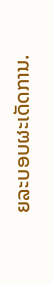ຍລະບອບຜະເດັດການ.